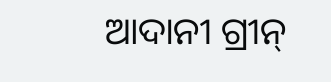ଆଦାନୀ ଗ୍ରୀନ୍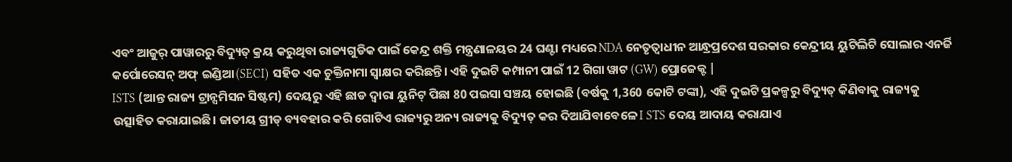ଏବଂ ଆଜୁର୍ ପାୱାରରୁ ବିଦ୍ୟୁତ୍ କ୍ରୟ କରୁଥିବା ରାଜ୍ୟଗୁଡିକ ପାଇଁ କେନ୍ଦ୍ର ଶକ୍ତି ମନ୍ତ୍ରଣାଳୟର 24 ଘଣ୍ଟା ମଧ୍ୟରେ NDA ନେତୃତ୍ୱାଧୀନ ଆନ୍ଧ୍ରପ୍ରଦେଶ ସରକାର କେନ୍ଦ୍ରୀୟ ୟୁଟିଲିଟି ସୋଲାର ଏନର୍ଜି କର୍ପୋରେସନ୍ ଅଫ୍ ଇଣ୍ଡିଆ (SECI) ସହିତ ଏକ ଚୁକ୍ତିନାମା ସ୍ୱାକ୍ଷର କରିଛନ୍ତି। ଏହି ଦୁଇଟି କମ୍ପାନୀ ପାଇଁ 12 ଗିଗା ୱାଟ (GW) ପ୍ରୋଜେକ୍ଟ |
ISTS (ଆନ୍ତ ରାଜ୍ୟ ଟ୍ରାନ୍ସମିସନ ସିଷ୍ଟମ) ଦେୟରୁ ଏହି ଛାଡ ଦ୍ଵାରା ୟୁନିଟ୍ ପିଛା 80 ପଇସା ସଞ୍ଚୟ ହୋଇଛି (ବର୍ଷକୁ 1,360 କୋଟି ଟଙ୍କା), ଏହି ଦୁଇଟି ପ୍ରକଳ୍ପରୁ ବିଦ୍ୟୁତ୍ କିଣିବାକୁ ରାଜ୍ୟକୁ ଉତ୍ସାହିତ କରାଯାଇଛି। ଜାତୀୟ ଗ୍ରୀଡ୍ ବ୍ୟବହାର କରି ଗୋଟିଏ ରାଜ୍ୟରୁ ଅନ୍ୟ ରାଜ୍ୟକୁ ବିଦ୍ୟୁତ୍ କର ଦିଆଯିବାବେଳେ I STS ଦେୟ ଆଦାୟ କରାଯାଏ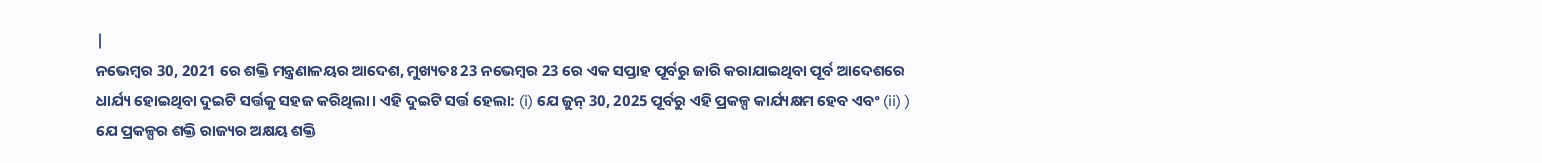|
ନଭେମ୍ବର 30, 2021 ରେ ଶକ୍ତି ମନ୍ତ୍ରଣାଳୟର ଆଦେଶ, ମୁଖ୍ୟତଃ 23 ନଭେମ୍ବର 23 ରେ ଏକ ସପ୍ତାହ ପୂର୍ବରୁ ଜାରି କରାଯାଇଥିବା ପୂର୍ବ ଆଦେଶରେ ଧାର୍ଯ୍ୟ ହୋଇଥିବା ଦୁଇଟି ସର୍ତ୍ତକୁ ସହଜ କରିଥିଲା। ଏହି ଦୁଇଟି ସର୍ତ୍ତ ହେଲା: (i) ଯେ ଜୁନ୍ 30, 2025 ପୂର୍ବରୁ ଏହି ପ୍ରକଳ୍ପ କାର୍ଯ୍ୟକ୍ଷମ ହେବ ଏବଂ (ii) ) ଯେ ପ୍ରକଳ୍ପର ଶକ୍ତି ରାଜ୍ୟର ଅକ୍ଷୟ ଶକ୍ତି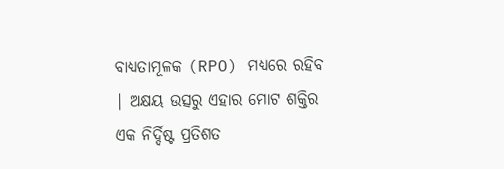ବାଧ୍ୟତାମୂଳକ (RPO) ମଧ୍ୟରେ ରହିବ | ଅକ୍ଷୟ ଉତ୍ସରୁ ଏହାର ମୋଟ ଶକ୍ତିର ଏକ ନିର୍ଦ୍ଦିଷ୍ଟ ପ୍ରତିଶତ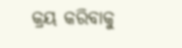କ୍ରୟ କରିବାକୁ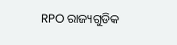RPO ରାଜ୍ୟଗୁଡିକ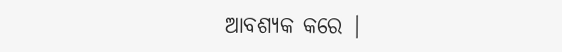ଆବଶ୍ୟକ କରେ |